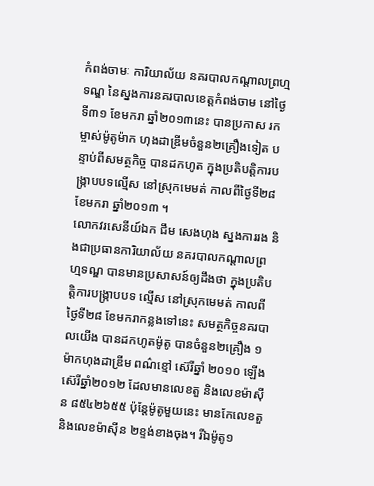កំពង់ចាមៈ ការិយាល័យ នគរបាលកណ្តាលព្រហ្មទណ្ឌ នៃស្នងការនគរបាលខេត្តកំពង់ចាម នៅថ្ងៃទី៣១ ខែមករា ឆ្នាំ២០១៣នេះ បានប្រកាស រកម្ចាស់ម៉ូតូម៉ាក ហុងដាឌ្រីមចំនួន២គ្រឿងទៀត បន្ទាប់ពីសមត្ថកិច្ច បានដកហូត ក្នុងប្រតិបត្តិការបង្ក្រាបបទល្មើស នៅស្រុកមេមត់ កាលពីថ្ងៃទី២៨ ខែមករា ឆ្នាំ២០១៣ ។
លោកវរសេនីយ៍ឯក ជឹម សេងហុង ស្នងការរង និងជាប្រធានការិយាល័យ នគរបាលកណ្តាលព្រហ្មទណ្ឌ បានមានប្រសាសន៍ឲ្យដឹងថា ក្នុងប្រតិបត្តិការបង្ក្រាបបទ ល្មើស នៅស្រុកមេមត់ កាលពីថ្ងៃទី២៨ ខែមករាកន្លងទៅនេះ សមត្ថកិច្ចនគរបាលយើង បានដកហូតម៉ូតូ បានចំនួន២គ្រឿង ១ម៉ាកហុងដាឌ្រីម ពណ៌ខ្មៅ ស៊េរីឆ្នាំ ២០១០ ឡើងស៊េរីឆ្នាំ២០១២ ដែលមានលេខតួ និងលេខម៉ាស៊ីន ៨៥៤២៦៥៥ ប៉ុន្តែម៉ូតូមួយនេះ មានកែលេខតួនិងលេខម៉ាស៊ីន ២ខ្ទង់ខាងចុង។ រីឯម៉ូតូ១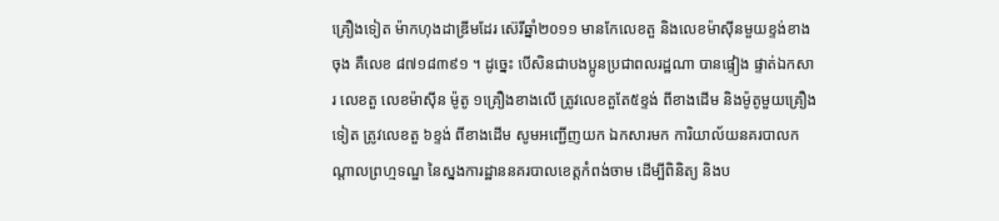គ្រឿងទៀត ម៉ាកហុងដាឌ្រីមដែរ ស៊េរីឆ្នាំ២០១១ មានកែលេខតួ និងលេខម៉ាស៊ីនមួយខ្ទង់ខាងចុង គឺលេខ ៨៧១៨៣៩១ ។ ដូច្នេះ បើសិនជាបងប្អូនប្រជាពលរដ្ឋណា បានផ្ទៀង ផ្ទាត់ឯកសារ លេខតួ លេខម៉ាស៊ីន ម៉ូតូ ១គ្រឿងខាងលើ ត្រូវលេខតួតែ៥ខ្ទង់ ពីខាងដើម និងម៉ូតូមួយគ្រឿងទៀត ត្រូវលេខតួ ៦ខ្ទង់ ពីខាងដើម សូមអញ្ជើញយក ឯកសារមក ការិយាល័យនគរបាលកណ្តាលព្រហ្មទណ្ឌ នៃស្នងការដ្ឋាននគរបាលខេត្តកំពង់ចាម ដើម្បីពិនិត្យ និងប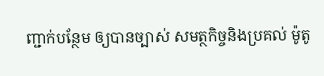ញ្ជាក់បន្ថែម ឲ្យបានច្បាស់ សមត្ថកិច្ចនិងប្រគល់ ម៉ូតូ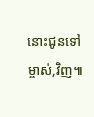នោះជូនទៅម្ចាស់,វិញ៕